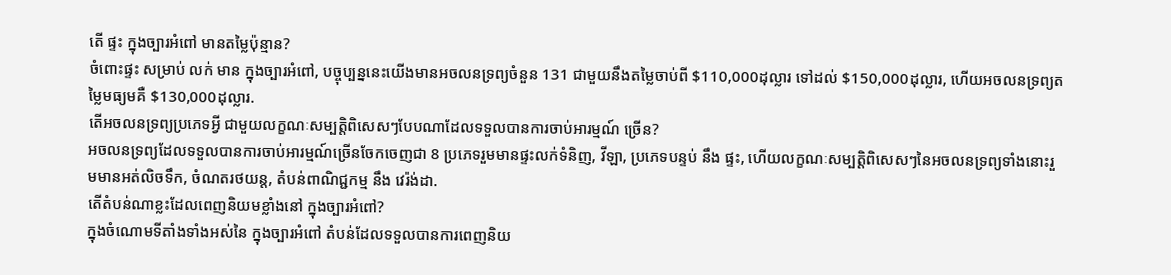តើ ផ្ទះ ក្នុងច្បារអំពៅ មានតម្លៃប៉ុន្មាន?
ចំពោះផ្ទះ សម្រាប់ លក់ មាន ក្នុងច្បារអំពៅ, បច្ចុប្បន្ននេះយើងមានអចលនទ្រព្យចំនួន 131 ជាមួយនឹងតម្លៃចាប់ពី $110,000ដុល្លារ ទៅដល់ $150,000ដុល្លារ, ហើយអចលនទ្រព្យតម្លៃមធ្យមគឺ $130,000ដុល្លារ.
តើអចលនទ្រព្យប្រភេទអ្វី ជាមួយលក្ខណៈសម្បត្តិពិសេសៗបែបណាដែលទទួលបានការចាប់អារម្មណ៍ ច្រើន?
អចលនទ្រព្យដែលទទួលបានការចាប់អារម្មណ៍ច្រើនចែកចេញជា 8 ប្រភេទរួមមានផ្ទះលក់ទំនិញ, វីឡា, ប្រភេទបន្ទប់ នឹង ផ្ទះ, ហើយលក្ខណៈសម្បត្តិពិសេសៗនៃអចលនទ្រព្យទាំងនោះរួមមានអត់លិចទឹក, ចំណតរថយន្ត, តំបន់ពាណិជ្ជកម្ម នឹង វេរ៉ង់ដា.
តើតំបន់ណាខ្លះដែលពេញនិយមខ្លាំងនៅ ក្នុងច្បារអំពៅ?
ក្នុងចំណោមទីតាំងទាំងអស់នៃ ក្នុងច្បារអំពៅ តំបន់ដែលទទួលបានការពេញនិយ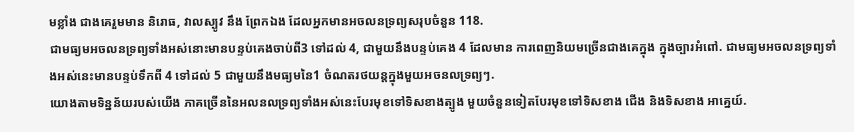មខ្លាំង ជាងគេរួមមាន និរោធ, វាលស្បូវ នឹង ព្រែកឯង ដែលអ្នកមានអចលនទ្រព្យសរុបចំនួន 118.
ជាមធ្យមអចលនទ្រព្យទាំងអស់នោះមានបន្ទប់គេងចាប់ពី3 ទៅដល់ 4, ជាមួយនឹងបន្ទប់គេង 4 ដែលមាន ការពេញនិយមច្រើនជាងគេក្នុង ក្នុងច្បារអំពៅ. ជាមធ្យមអចលនទ្រព្យទាំងអស់នេះមានបន្ទប់ទឹកពី 4 ទៅដល់ 5 ជាមួយនឹងមធ្យមនៃ1 ចំណតរថយន្តក្នុងមួយអចនលទ្រព្យៗ.
យោងតាមទិន្នន័យរបស់យើង ភាគច្រើននៃអលនលទ្រព្យទាំងអស់នេះបែរមុខទៅទិសខាងត្បូង មួយចំនួនទៀតបែរមុខទៅទិសខាង ជើង និងទិសខាង អាគ្នេយ៍.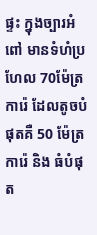ផ្ទះ ក្នុងច្បារអំពៅ មានទំហំប្រហែល 70ម៉ែត្រការ៉េ ដែលតូចបំផុតគឺ 50 ម៉ែត្រការ៉េ និង ធំបំផុត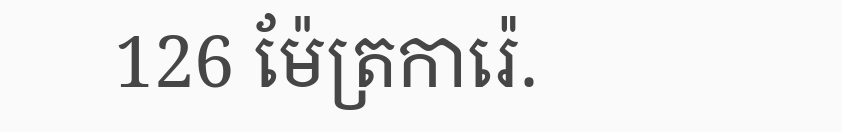126 ម៉ែត្រការ៉េ.